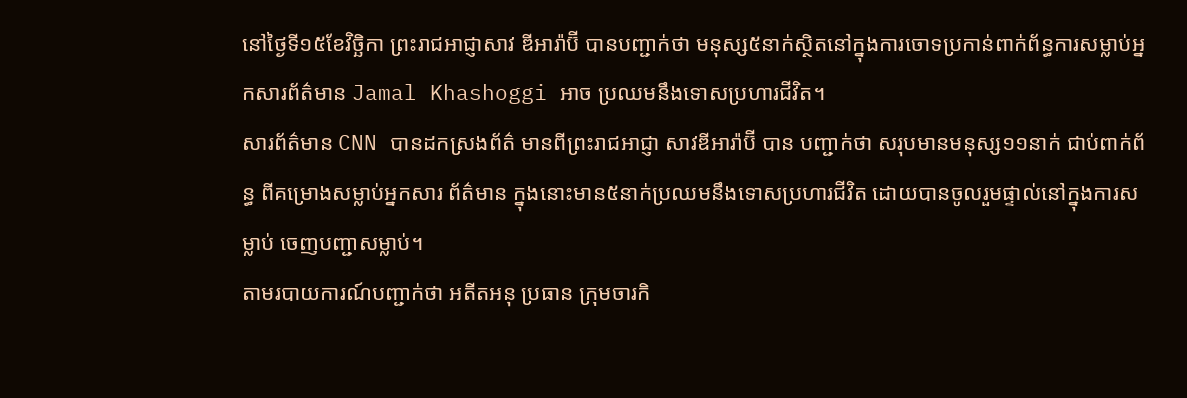នៅថ្ងៃទី១៥ខែវិច្ឆិកា ព្រះរាជអាជ្ញាសាវ ឌីអារ៉ាប៊ី បានបញ្ជាក់ថា មនុស្ស៥នាក់ស្ថិតនៅក្នុងការចោទប្រកាន់ពាក់ព័ន្ធការសម្លាប់អ្នកសារព័ត៌មាន Jamal Khashoggi អាច ប្រឈមនឹងទោសប្រហារជីវិត។
សារព័ត៌មាន CNN បានដកស្រងព័ត៌ មានពីព្រះរាជអាជ្ញា សាវឌីអារ៉ាប៊ី បាន បញ្ជាក់ថា សរុបមានមនុស្ស១១នាក់ ជាប់ពាក់ព័ន្ធ ពីគម្រោងសម្លាប់អ្នកសារ ព័ត៌មាន ក្នុងនោះមាន៥នាក់ប្រឈមនឹងទោសប្រហារជីវិត ដោយបានចូលរួមផ្ទាល់នៅក្នុងការសម្លាប់ ចេញបញ្ជាសម្លាប់។
តាមរបាយការណ៍បញ្ជាក់ថា អតីតអនុ ប្រធាន ក្រុមចារកិ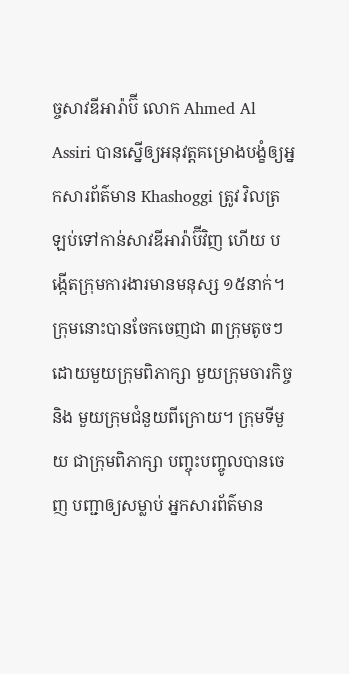ច្ចសាវឌីអារ៉ាប៊ី លោក Ahmed Al Assiri បានស្នើឲ្យអនុវត្តគម្រោងបង្ខំឲ្យអ្នកសារព័ត៌មាន Khashoggi ត្រូវ វិលត្រឡប់ទៅកាន់សាវឌីអារ៉ាប៊ីវិញ ហើយ បង្កើតក្រុមការងារមានមនុស្ស ១៥នាក់។ ក្រុមនោះបានចែកចេញជា ៣ក្រុមតូចៗ ដោយមួយក្រុមពិភាក្សា មួយក្រុមចារកិច្ច និង មួយក្រុមជំនួយពីក្រោយ។ ក្រុមទីមួយ ជាក្រុមពិភាក្សា បញ្ចុះបញ្ចូលបានចេញ បញ្ជាឲ្យសម្លាប់ អ្នកសារព័ត៌មាន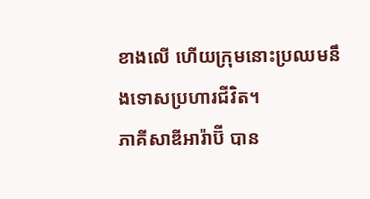ខាងលើ ហើយក្រុមនោះប្រឈមនឹងទោសប្រហារជីវិត។
ភាគីសាឌីអារ៉ាប៊ី បាន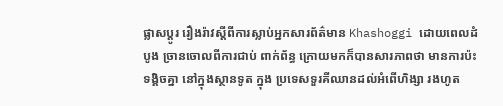ផ្លាសប្តូរ រឿងរ៉ាវស្តីពីការស្លាប់អ្នកសារព័ត៌មាន Khashoggi ដោយពេលដំបូង ច្រានចោលពីការជាប់ ពាក់ព័ន្ធ ក្រោយមកក៏បានសារភាពថា មានការប៉ះទង្គិចគ្នា នៅក្នុងស្ថានទូត ក្នុង ប្រទេសទួរគីឈានដល់អំពើហិង្សា រងហូត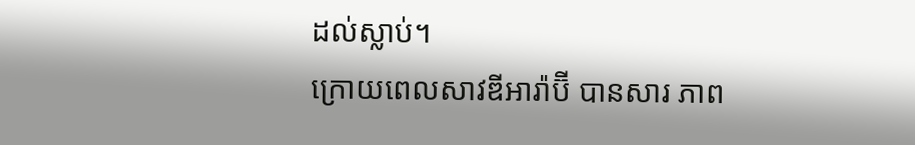ដល់ស្លាប់។
ក្រោយពេលសាវឌីអារ៉ាប៊ី បានសារ ភាព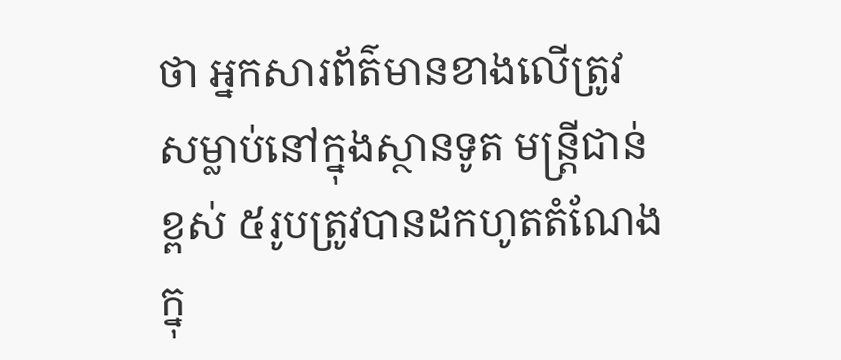ថា អ្នកសារព័ត៌មានខាងលើត្រូវ សម្លាប់នៅក្នុងស្ថានទូត មន្ត្រីជាន់ខ្ពស់ ៥រូបត្រូវបានដកហូតតំណែង ក្នុ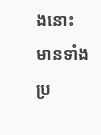ងនោះ មានទាំងប្រ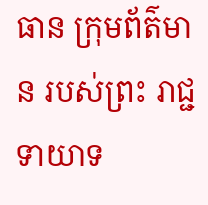ធាន ក្រុមព័ត៌មាន របស់ព្រះ រាជ្ជទាយាទ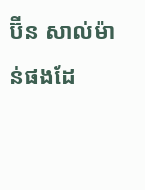ប៊ីន សាល់ម៉ាន់ផងដែ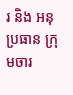រ និង អនុប្រធាន ក្រុមចារ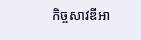កិច្ចសាវឌីអា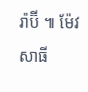រ៉ាប៊ី ៕ ម៉ែវ សាធី